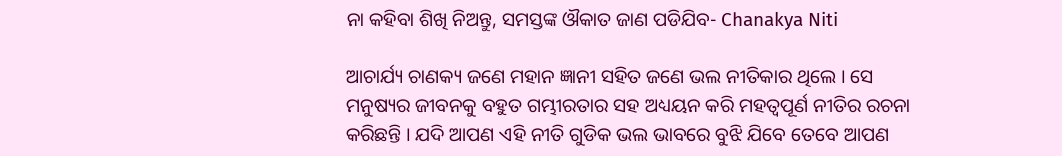ନା କହିବା ଶିଖି ନିଅନ୍ତୁ, ସମସ୍ତଙ୍କ ଔକାତ ଜାଣ ପଡିଯିବ- Chanakya Niti

ଆଚାର୍ଯ୍ୟ ଚାଣକ୍ୟ ଜଣେ ମହାନ ଜ୍ଞାନୀ ସହିତ ଜଣେ ଭଲ ନୀତିକାର ଥିଲେ । ସେ ମନୁଷ୍ୟର ଜୀବନକୁ ବହୁତ ଗମ୍ଭୀରତାର ସହ ଅଧ୍ୟୟନ କରି ମହତ୍ଵପୂର୍ଣ ନୀତିର ରଚନା କରିଛନ୍ତି । ଯଦି ଆପଣ ଏହି ନୀତି ଗୁଡିକ ଭଲ ଭାବରେ ବୁଝି ଯିବେ ତେବେ ଆପଣ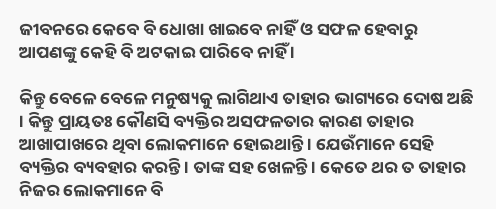ଜୀବନରେ କେବେ ବି ଧୋଖା ଖାଇବେ ନାହିଁ ଓ ସଫଳ ହେବାରୁ ଆପଣଙ୍କୁ କେହି ବି ଅଟକାଇ ପାରିବେ ନାହିଁ ।

କିନ୍ତୁ ବେଳେ ବେଳେ ମନୁଷ୍ୟକୁ ଲାଗିଥାଏ ତାହାର ଭାଗ୍ୟରେ ଦୋଷ ଅଛି । କିନ୍ତୁ ପ୍ରାୟତଃ କୌଣସି ବ୍ୟକ୍ତିର ଅସଫଳତାର କାରଣ ତାହାର ଆଖାପାଖରେ ଥିବା ଲୋକମାନେ ହୋଇଥାନ୍ତି । ଯେଉଁମାନେ ସେହି ବ୍ୟକ୍ତିର ବ୍ୟବହାର କରନ୍ତି । ତାଙ୍କ ସହ ଖେଳନ୍ତି । କେତେ ଥର ତ ତାହାର ନିଜର ଲୋକମାନେ ବି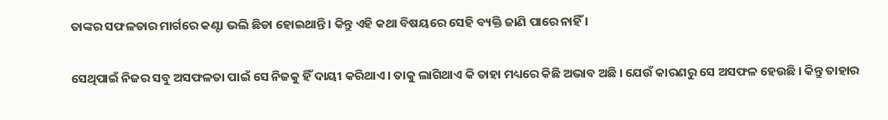ତାଙ୍କର ସଫଳତାର ମାର୍ଗରେ କଣ୍ଟା ଭଲି ଛିଡା ହୋଇଥାନ୍ତି । କିନ୍ତୁ ଏହି କଥା ବିଷୟରେ ସେହି ବ୍ୟକ୍ତି ଜାଣି ପାରେ ନାହିଁ ।

ସେଥିପାଇଁ ନିଜର ସବୁ ଅସଫଳତା ପାଇଁ ସେ ନିଜକୁ ହିଁ ଦାୟୀ କରିଥାଏ । ତାକୁ ଲାଗିଥାଏ କି ତାହା ମଧ୍ୟରେ କିଛି ଅଭାବ ଅଛି । ଯେଉଁ କାରଣରୁ ସେ ଅସଫଳ ହେଉଛି । କିନ୍ତୁ ତାହାର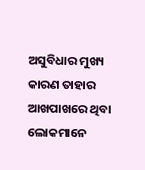ଅସୁବିଧାର ମୁଖ୍ୟ କାରଣ ତାହାର ଆଖପାଖରେ ଥିବା ଲୋକମାନେ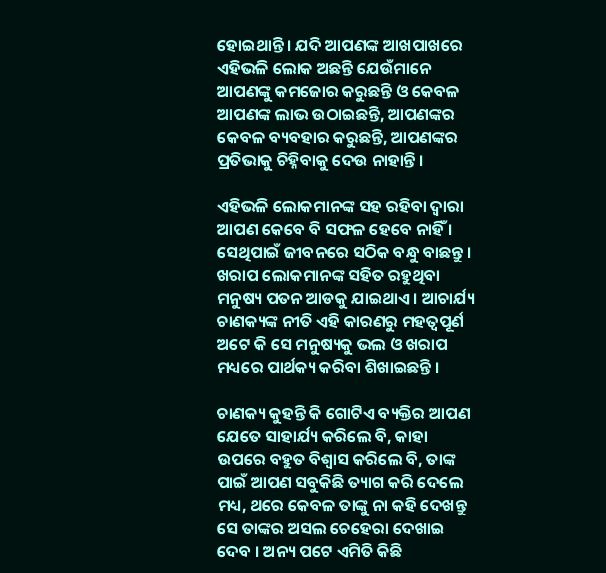ହୋଇଥାନ୍ତି । ଯଦି ଆପଣଙ୍କ ଆଖପାଖରେ ଏହିଭଳି ଲୋକ ଅଛନ୍ତି ଯେଉଁମାନେ ଆପଣଙ୍କୁ କମଜୋର କରୁଛନ୍ତି ଓ କେବଳ ଆପଣଙ୍କ ଲାଭ ଉଠାଇଛନ୍ତି, ଆପଣଙ୍କର କେବଳ ବ୍ୟବହାର କରୁଛନ୍ତି, ଆପଣଙ୍କର ପ୍ରତିଭାକୁ ଚିହ୍ନିବାକୁ ଦେଉ ନାହାନ୍ତି ।

ଏହିଭଳି ଲୋକମାନଙ୍କ ସହ ରହିବା ଦ୍ଵାରା ଆପଣ କେବେ ବି ସଫଳ ହେବେ ନାହିଁ । ସେଥିପାଇଁ ଜୀବନରେ ସଠିକ ବନ୍ଧୁ ବାଛନ୍ତୁ । ଖରାପ ଲୋକମାନଙ୍କ ସହିତ ରହୁଥିବା ମନୁଷ୍ୟ ପତନ ଆଡକୁ ଯାଇଥାଏ । ଆଚାର୍ଯ୍ୟ ଚାଣକ୍ୟଙ୍କ ନୀତି ଏହି କାରଣରୁ ମହତ୍ଵପୂର୍ଣ ଅଟେ କି ସେ ମନୁଷ୍ୟକୁ ଭଲ ଓ ଖରାପ ମଧ୍ୟରେ ପାର୍ଥକ୍ୟ କରିବା ଶିଖାଇଛନ୍ତି ।

ଚାଣକ୍ୟ କୁହନ୍ତି କି ଗୋଟିଏ ବ୍ୟକ୍ତିର ଆପଣ ଯେତେ ସାହାର୍ଯ୍ୟ କରିଲେ ବି, କାହା ଉପରେ ବହୁତ ବିଶ୍ଵାସ କରିଲେ ବି, ତାଙ୍କ ପାଇଁ ଆପଣ ସବୁକିଛି ତ୍ୟାଗ କରି ଦେଲେ ମଧ୍ୟ, ଥରେ କେବଳ ତାଙ୍କୁ ନା କହି ଦେଖନ୍ତୁ ସେ ତାଙ୍କର ଅସଲ ଚେହେରା ଦେଖାଇ ଦେବ । ଅନ୍ୟ ପଟେ ଏମିତି କିଛି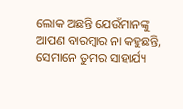ଲୋକ ଅଛନ୍ତି ଯେଉଁମାନଙ୍କୁ ଆପଣ ବାରମ୍ବାର ନା କହୁଛନ୍ତି, ସେମାନେ ତୁମର ସାହାର୍ଯ୍ୟ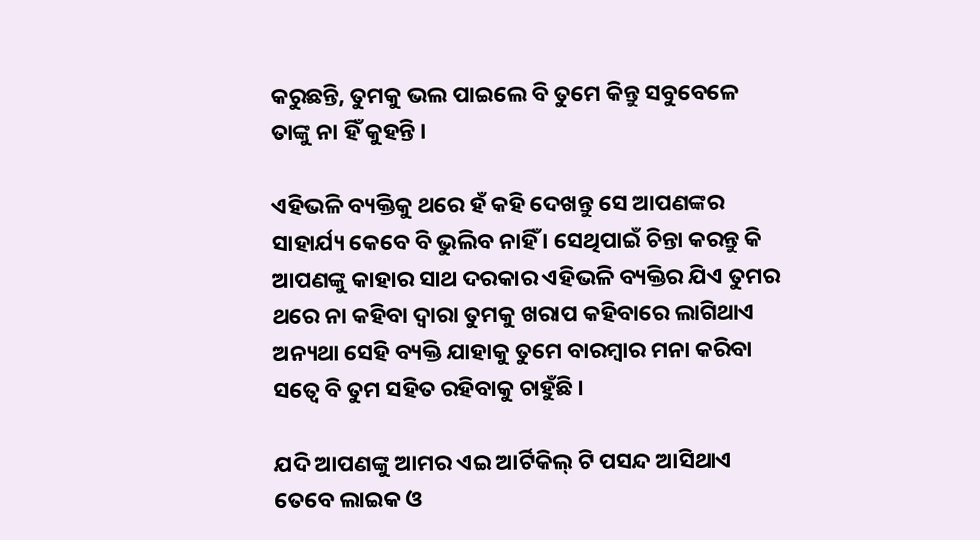କରୁଛନ୍ତି, ତୁମକୁ ଭଲ ପାଇଲେ ବି ତୁମେ କିନ୍ତୁ ସବୁବେଳେ ତାଙ୍କୁ ନା ହିଁ କୁହନ୍ତି ।

ଏହିଭଳି ବ୍ୟକ୍ତିକୁ ଥରେ ହଁ କହି ଦେଖନ୍ତୁ ସେ ଆପଣଙ୍କର ସାହାର୍ଯ୍ୟ କେବେ ବି ଭୁଲିବ ନାହିଁ । ସେଥିପାଇଁ ଚିନ୍ତା କରନ୍ତୁ କି ଆପଣଙ୍କୁ କାହାର ସାଥ ଦରକାର ଏହିଭଳି ବ୍ୟକ୍ତିର ଯିଏ ତୁମର ଥରେ ନା କହିବା ଦ୍ଵାରା ତୁମକୁ ଖରାପ କହିବାରେ ଲାଗିଥାଏ ଅନ୍ୟଥା ସେହି ବ୍ୟକ୍ତି ଯାହାକୁ ତୁମେ ବାରମ୍ବାର ମନା କରିବା ସତ୍ବେ ବି ତୁମ ସହିତ ରହିବାକୁ ଚାହୁଁଛି ।

ଯଦି ଆପଣଙ୍କୁ ଆମର ଏଇ ଆର୍ଟିକିଲ୍ ଟି ପସନ୍ଦ ଆସିଥାଏ ତେବେ ଲାଇକ ଓ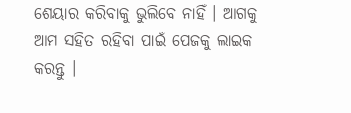ଶେୟାର କରିବାକୁ ଭୁଲିବେ ନାହିଁ । ଆଗକୁ ଆମ ସହିତ ରହିବା ପାଇଁ ପେଜକୁ ଲାଇକ କରନ୍ତୁ ।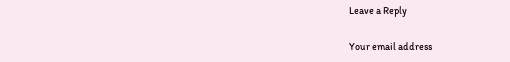Leave a Reply

Your email address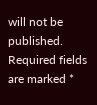will not be published. Required fields are marked *